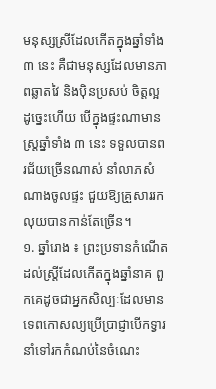មនុស្សស្រីដែលកើតក្នុងឆ្នាំទាំង ៣ នេះ គឺជាមនុស្សដែលមានភាពឆ្លាតវៃ និងប៉ិនប្រសប់ ចិត្តល្អ ដូច្នេះហើយ បើក្នុងផ្ទះណាមានស្រ្តឆ្នាំទាំង ៣ នេះ ទទួលបានពរជ័យច្រើនណាស់ នាំលាភសំណាងចូលផ្ទះ ជួយឱ្យគ្រួសាររកលុយបានកាន់តែច្រើន។
១. ឆ្នាំរោង ៖ ព្រះប្រទានកំណើតដល់ស្ត្រីដែលកើតក្នុងឆ្នាំនាគ ពួកគេដូចជាអ្នកសិល្បៈដែលមានទេពកោសល្យប្រើប្រាជ្ញាបើកទ្វារនាំទៅរកកំណប់នៃចំណេះ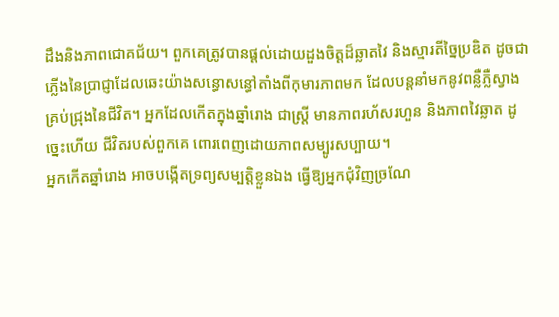ដឹងនិងភាពជោគជ័យ។ ពួកគេត្រូវបានផ្តល់ដោយដួងចិត្តដ៏ឆ្លាតវៃ និងស្មារតីច្នៃប្រឌិត ដូចជាភ្លើងនៃប្រាជ្ញាដែលឆេះយ៉ាងសន្ធោសន្ធៅតាំងពីកុមារភាពមក ដែលបន្តនាំមកនូវពន្លឺភ្លឺស្វាងគ្រប់ជ្រុងនៃជីវិត។ អ្នកដែលកើតក្នុងឆ្នាំរោង ជាស្ត្រី មានភាពរហ័សរហួន និងភាពវៃឆ្លាត ដូច្នេះហើយ ជីវិតរបស់ពួកគេ ពោរពេញដោយភាពសម្បូរសប្បាយ។
អ្នកកើតឆ្នាំរោង អាចបង្កើតទ្រព្យសម្បត្តិខ្លួនឯង ធ្វើឱ្យអ្នកជុំវិញច្រណែ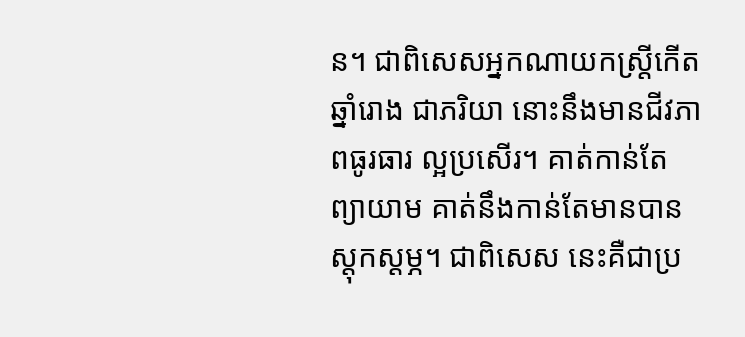ន។ ជាពិសេសអ្នកណាយកស្ត្រីកើតឆ្នាំរោង ជាភរិយា នោះនឹងមានជីវភាពធូរធារ ល្អប្រសើរ។ គាត់កាន់តែព្យាយាម គាត់នឹងកាន់តែមានបានស្ដុកស្ដម្ភ។ ជាពិសេស នេះគឺជាប្រ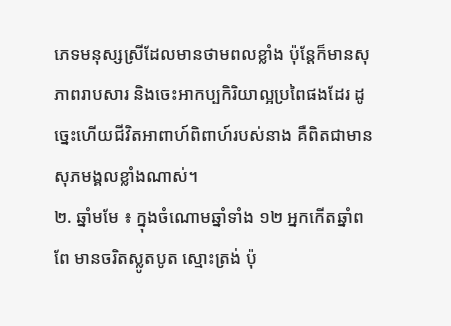ភេទមនុស្សស្រីដែលមានថាមពលខ្លាំង ប៉ុន្តែក៏មានសុភាពរាបសារ និងចេះអាកប្បកិរិយាល្អប្រពៃផងដែរ ដូច្នេះហើយជីវិតអាពាហ៍ពិពាហ៍របស់នាង គឺពិតជាមានសុភមង្គលខ្លាំងណាស់។
២. ឆ្នាំមមែ ៖ ក្នុងចំណោមឆ្នាំទាំង ១២ អ្នកកើតឆ្នាំពពែ មានចរិតស្លូតបូត ស្មោះត្រង់ ប៉ុ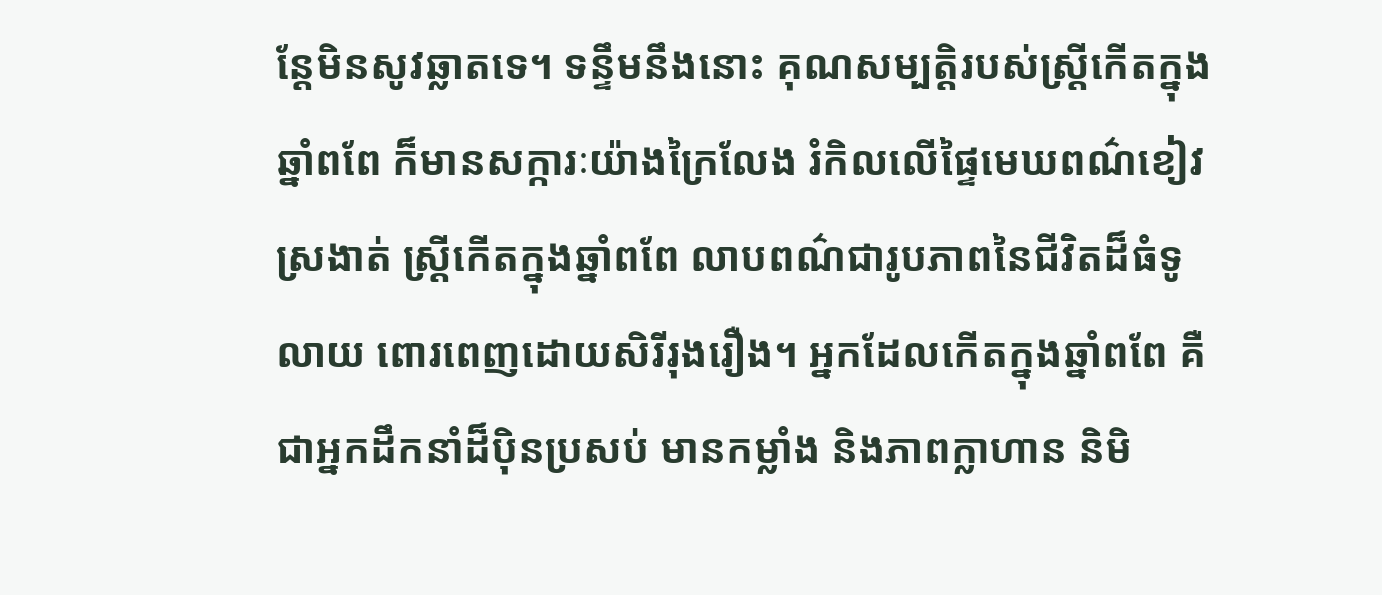ន្តែមិនសូវឆ្លាតទេ។ ទន្ទឹមនឹងនោះ គុណសម្បត្ដិរបស់ស្ត្រីកើតក្នុងឆ្នាំពពែ ក៏មានសក្ការៈយ៉ាងក្រៃលែង រំកិលលើផ្ទៃមេឃពណ៌ខៀវស្រងាត់ ស្ត្រីកើតក្នុងឆ្នាំពពែ លាបពណ៌ជារូបភាពនៃជីវិតដ៏ធំទូលាយ ពោរពេញដោយសិរីរុងរឿង។ អ្នកដែលកើតក្នុងឆ្នាំពពែ គឺជាអ្នកដឹកនាំដ៏ប៉ិនប្រសប់ មានកម្លាំង និងភាពក្លាហាន និមិ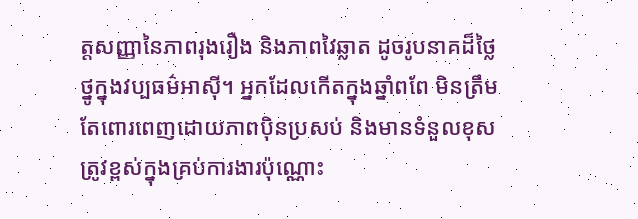ត្តសញ្ញានៃភាពរុងរឿង និងភាពវៃឆ្លាត ដូចរូបនាគដ៏ថ្លៃថ្នូក្នុងវប្បធម៌អាស៊ី។ អ្នកដែលកើតក្នុងឆ្នាំពពែ មិនត្រឹមតែពោរពេញដោយភាពប៉ិនប្រសប់ និងមានទំនួលខុសត្រូវខ្ពស់ក្នុងគ្រប់ការងារប៉ុណ្ណោះ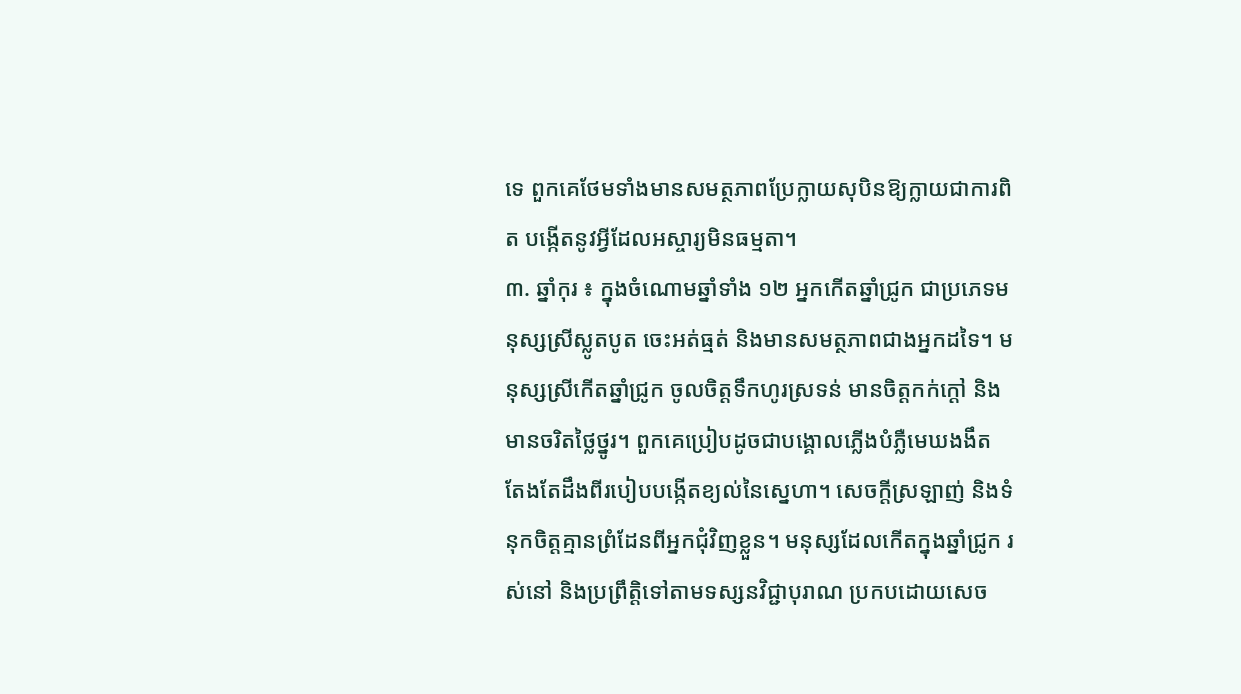ទេ ពួកគេថែមទាំងមានសមត្ថភាពប្រែក្លាយសុបិនឱ្យក្លាយជាការពិត បង្កើតនូវអ្វីដែលអស្ចារ្យមិនធម្មតា។
៣. ឆ្នាំកុរ ៖ ក្នុងចំណោមឆ្នាំទាំង ១២ អ្នកកើតឆ្នាំជ្រូក ជាប្រភេទមនុស្សស្រីស្លូតបូត ចេះអត់ធ្មត់ និងមានសមត្ថភាពជាងអ្នកដទៃ។ មនុស្សស្រីកើតឆ្នាំជ្រូក ចូលចិត្តទឹកហូរស្រទន់ មានចិត្តកក់ក្ដៅ និងមានចរិតថ្លៃថ្នូរ។ ពួកគេប្រៀបដូចជាបង្គោលភ្លើងបំភ្លឺមេឃងងឹត តែងតែដឹងពីរបៀបបង្កើតខ្យល់នៃស្នេហា។ សេចក្តីស្រឡាញ់ និងទំនុកចិត្តគ្មានព្រំដែនពីអ្នកជុំវិញខ្លួន។ មនុស្សដែលកើតក្នុងឆ្នាំជ្រូក រស់នៅ និងប្រព្រឹត្តិទៅតាមទស្សនវិជ្ជាបុរាណ ប្រកបដោយសេច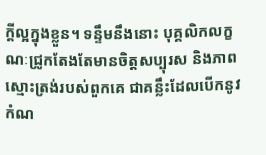ក្ដីល្អក្នុងខ្លួន។ ទន្ទឹមនឹងនោះ បុគ្គលិកលក្ខណៈជ្រូកតែងតែមានចិត្តសប្បុរស និងភាពស្មោះត្រង់របស់ពួកគេ ជាគន្លឹះដែលបើកនូវកំណ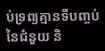ប់ទ្រព្យគ្មានទីបញ្ចប់នៃជំនួយ និ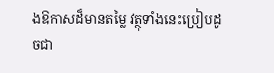ងឱកាសដ៏មានតម្លៃ វត្ថុទាំងនេះប្រៀបដូចជា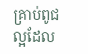គ្រាប់ពូជល្អដែល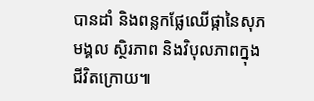បានដាំ និងពន្លកផ្លែឈើផ្កានៃសុភមង្គល ស្ថិរភាព និងវិបុលភាពក្នុងជីវិតក្រោយ៕